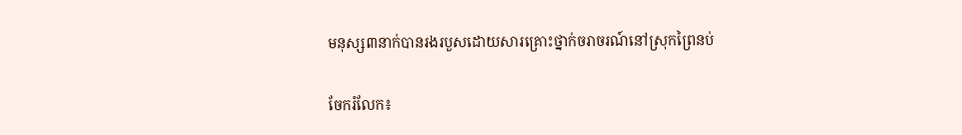មនុស្ស៣នាក់បានរងរបួសដោយសារគ្រោះថ្នាក់ចរាចរណ៍នៅស្រុកព្រៃនប់

ចែករំលែក៖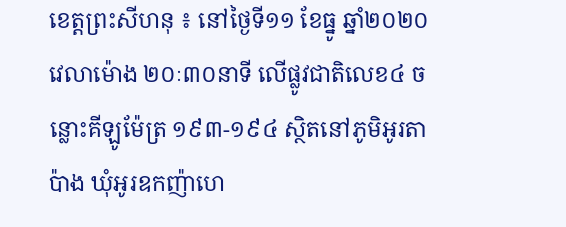ខេត្តព្រះសីហនុ ៖ នៅថ្ងៃទី១១ ខែធ្នូ ឆ្នាំ២០២០ វេលាម៉ោង ២០ៈ៣០នាទី លើផ្លូវជាតិលេខ៤ ចន្លោះគីឡូម៉ែត្រ ១៩៣-១៩៤ ស្ថិតនៅភូមិអូរតាប៉ាង ឃុំអូរឧកញ៉ាហេ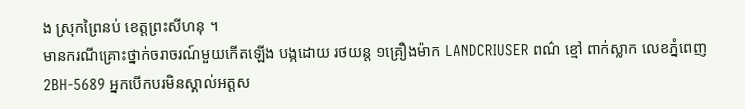ង ស្រុកព្រៃនប់ ខេត្តព្រះសីហនុ ។
មានករណីគ្រោះថ្នាក់ចរាចរណ៍មួយកើតឡើង បង្កដោយ រថយន្ត ១គ្រឿងម៉ាក LANDCRIUSER ពណ៌ ខ្មៅ ពាក់ស្លាក លេខភ្នំពេញ 2BH-5689 អ្នកបើកបរមិនស្គាល់អត្តស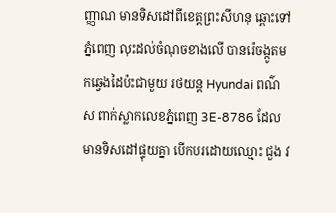ញ្ញាណ មានទិសដៅពីខេត្ដព្រះសីហនុ ឆ្ពោះទៅ ភ្នំពេញ លុះដល់ចំណុចខាងលើ បានរ៉េចង្កូតមកឆ្វេងដៃប៉ះជាមួយ រថយន្ដ Hyundai ពណ៌ ស ពាក់ស្លាកលេខភ្នំពេញ 3E-8786 ដែលមានទិសដៅផ្ទុយគ្នា បើកបរដោយឈ្មោះ ជួង វ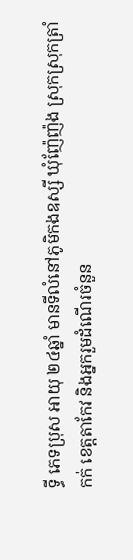ទ្ធី ភេទប្រុស អាយុ ២៤ឆ្នាំ មានទីលំនៅភូមិកងឧស្សី ឃុំញ៉ែញ៉ង ស្រុកស្រុកត្រាំកក់ ខេត្តតាកែវ និងអ្នករួមដំណើរចំនួន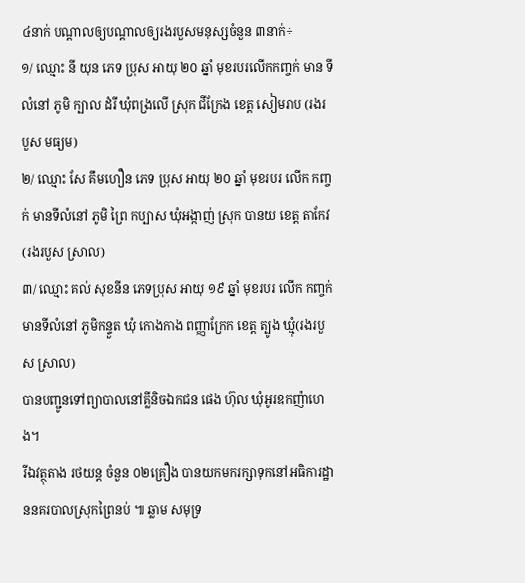៤នាក់ បណ្តាលឲ្យបណ្តាលឲ្យរងរបួសមនុស្សចំនួន ៣នាក់÷
១/ ឈ្មោះ នី យុន ភេទ ប្រុស អាយុ ២០ ឆ្នាំ មុខរបរលើកកញ្ចក់ មាន ទីលំនៅ ភូមិ ក្បាល ដំរី ឃុំពង្រលើ ស្រុក ជីក្រែង ខេត្ត សៀមរាប (រងរបួស មធ្យម)
២/ ឈ្មោះ សែ គឹមហឿន ភេទ ប្រុស អាយុ ២០ ឆ្នាំ មុខរបរ លើក កញ្ចក់ មានទីលំនៅ ភូមិ ព្រៃ កប្បាស ឃុំអង្កាញ់ ស្រុក បានយ ខេត្ត តាកែវ (រងរបួស ស្រាល)
៣/ ឈ្មោះ គល់ សុខនីន ភេទប្រុស អាយុ ១៩ ឆ្នាំ មុខរបរ លើក កញ្ចក់ មានទីលំនៅ ភូមិកន្ទួត ឃុំ កោងកាង ពញ្ញាក្រែក ខេត្ត ត្បូង ឃ្មុំ(រងរបួស ស្រាល)
បានបញ្ជូនទៅព្យាបាលនៅគ្លីនិចឯកជន ផេង ហ៊ុល ឃុំអូរឧកញ៉ាហេង។
រីឯវត្ថុតាង រថយន្ត ចំនួន ០២គ្រឿង បានយកមករក្សាទុកនៅអធិការដ្ឋាននគរបាលស្រុកព្រៃនប់ ៕ ឆ្លាម សមុទ្រ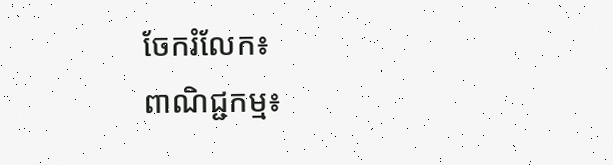ចែករំលែក៖
ពាណិជ្ជកម្ម៖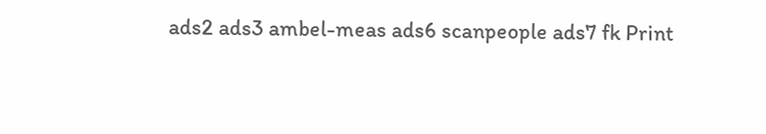ads2 ads3 ambel-meas ads6 scanpeople ads7 fk Print